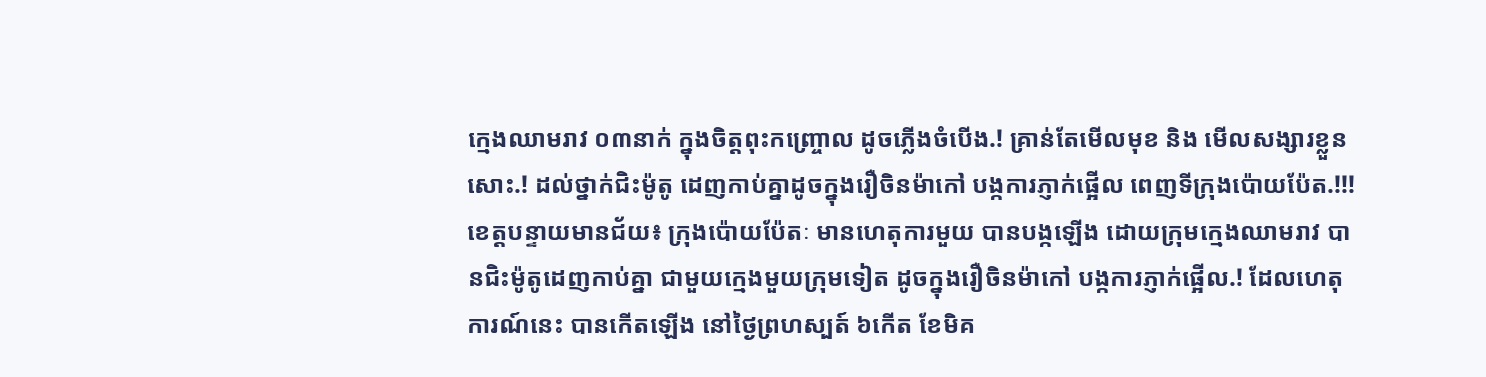ក្មេងឈាមរាវ ០៣នាក់ ក្នុងចិត្តពុះកញ្ច្រោល ដូចភ្លើងចំបើង.! គ្រាន់តែមើលមុខ និង មើលសង្សារខ្លួនសោះ.! ដល់ថ្នាក់ជិះម៉ូតូ ដេញកាប់គ្នាដូចក្នុងរឿចិនម៉ាកៅ បង្កការភ្ញាក់ផ្អើល ពេញទីក្រុងប៉ោយប៉ែត.!!!
ខេត្តបន្ទាយមានជ័យ៖ ក្រុងប៉ោយប៉ែតៈ មានហេតុការមួយ បានបង្កឡើង ដោយក្រុមក្មេងឈាមរាវ បានជិះម៉ូតូដេញកាប់គ្នា ជាមួយក្មេងមួយក្រុមទៀត ដូចក្នុងរឿចិនម៉ាកៅ បង្កការភ្ញាក់ផ្អើល.! ដែលហេតុការណ៍នេះ បានកើតឡើង នៅថ្ងៃព្រហស្បត៍ ៦កើត ខែមិគ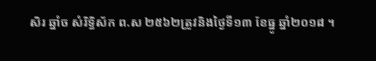សិរ ឆ្នាំច សំរិទ្ធិស័ក ព.ស ២៥៦២ត្រូវនិងថ្ងៃទី១៣ ខែធ្នូ ឆ្នាំ២០១៨ ។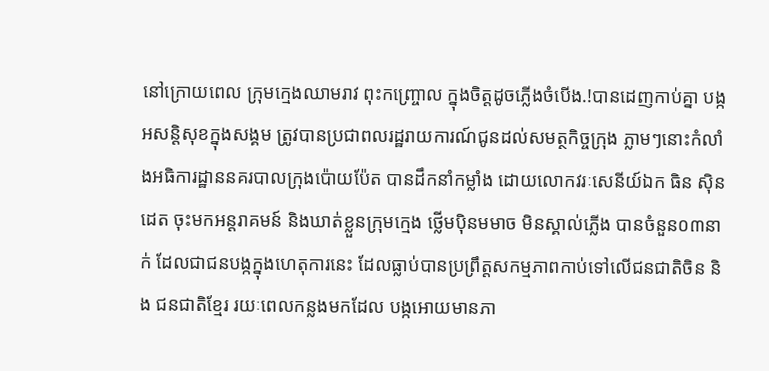នៅក្រោយពេល ក្រុមក្មេងឈាមរាវ ពុះកញ្ច្រោល ក្នុងចិត្តដូចភ្លើងចំបើង.!បានដេញកាប់គ្នា បង្កអសន្តិសុខក្នុងសង្គម ត្រូវបានប្រជាពលរដ្ឋរាយការណ៍ជូនដល់សមត្ថកិច្ចក្រុង ភ្លាមៗនោះកំលាំងអធិការដ្ឋាននគរបាលក្រុងប៉ោយប៉ែត បានដឹកនាំកម្លាំង ដោយលោកវរៈសេនីយ៍ឯក ធិន សុិនដេត ចុះមកអន្តរាគមន៍ និងឃាត់ខ្លួនក្រុមក្មេង ថ្លើមប៉ិនមមាច មិនស្គាល់ភ្លើង បានចំនួន០៣នាក់ ដែលជាជនបង្កក្នុងហេតុការនេះ ដែលធ្លាប់បានប្រព្រឹត្តសកម្មភាពកាប់ទៅលើជនជាតិចិន និង ជនជាតិខ្មែរ រយៈពេលកន្លងមកដែល បង្កអោយមានភា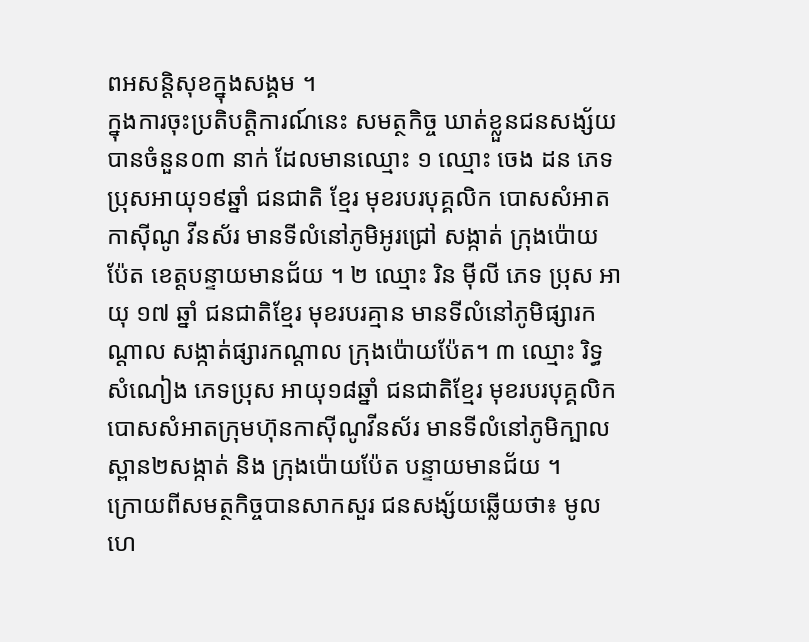ពអសន្តិសុខក្នុងសង្គម ។
ក្នុងការចុះប្រតិបត្តិការណ៍នេះ សមត្ថកិច្ច ឃាត់ខ្លួនជនសង្ស័យបានចំនួន០៣ នាក់ ដែលមានឈ្មោះ ១ ឈ្មោះ ចេង ដន ភេទប្រុសអាយុ១៩ឆ្នាំ ជនជាតិ ខ្មែរ មុខរបរបុគ្គលិក បោសសំអាតកាសុីណូ វីនស័រ មានទីលំនៅភូមិអូរជ្រៅ សង្កាត់ ក្រុងប៉ោយ ប៉ែត ខេត្តបន្ទាយមានជ័យ ។ ២ ឈ្មោះ រិន មុីលី ភេទ ប្រុស អាយុ ១៧ ឆ្នាំ ជនជាតិខ្មែរ មុខរបរគ្មាន មានទីលំនៅភូមិផ្សារកណ្តាល សង្កាត់ផ្សារកណ្តាល ក្រុងប៉ោយប៉ែត។ ៣ ឈ្មោះ រិទ្ធ សំណៀង ភេទប្រុស អាយុ១៨ឆ្នាំ ជនជាតិខ្មែរ មុខរបរបុគ្គលិកបោសសំអាតក្រុមហ៊ុនកាសុីណូវីនស័រ មានទីលំនៅភូមិក្បាលស្ពាន២សង្កាត់ និង ក្រុងប៉ោយប៉ែត បន្ទាយមានជ័យ ។
ក្រោយពីសមត្ថកិច្ចបានសាកសួរ ជនសង្ស័យឆ្លើយថា៖ មូលហេ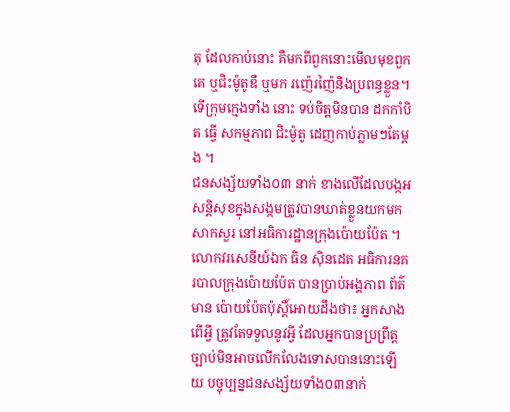តុ ដែលកាប់នោះ គឺមកពីពួកនោះមើលមុខពួកគេ ឬជិះម៉ូតូឌឺ ឬមក រញ៉េរញ៉ៃនិងប្រពន្ធខ្លួន។ ទើក្រុមក្មេងទាំង នោះ ទប់ចិត្តមិនបាន ដកកាំបិត ធ្វើ សកម្មភាព ជិះម៉ូតូ ដេញកាប់ភ្លាមៗតែម្តង ។
ជនសង្ស័យទាំង០៣ នាក់ ខាងលើដែលបង្កអសន្តិសុខក្នុងសង្កមត្រូវបានឃាត់ខ្លួនយកមកសាកសួរ នៅអធិការដ្ឋានក្រុងប៉ោយប៉ែត ។
លោកវរសេនីយ៍ឯក ធិន ស៊ិនដេត អធិការនគរបាលក្រុងប៉ោយប៉ែត បានប្រាប់អង្គភាព ព័ត៌មាន ប៉ោយប៉ែតប៉ុស្តិ៍អោយដឹងថា៖ អ្នកសាងពើអ្វី ត្រូវតែទទួលនូវអ្វី ដែលអ្នកបានប្រព្រឹត្ត ច្បាប់មិនអាចលើកលែងទោសបាននោះឡើយ បច្ចុប្បន្នជនសង្ស័យទាំង០៣នាក់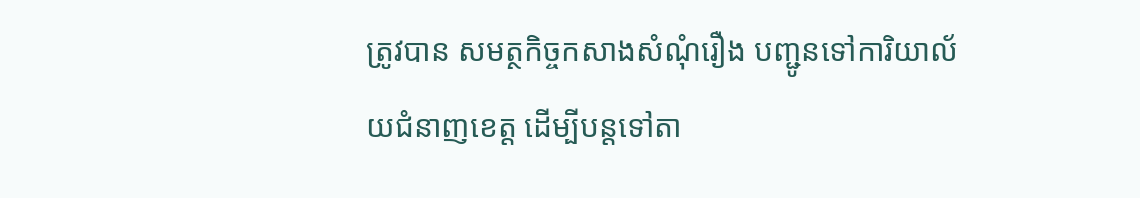ត្រូវបាន សមត្ថកិច្ចកសាងសំណុំរឿង បញ្ជូនទៅការិយាល័យជំនាញខេត្ត ដើម្បីបន្តទៅតា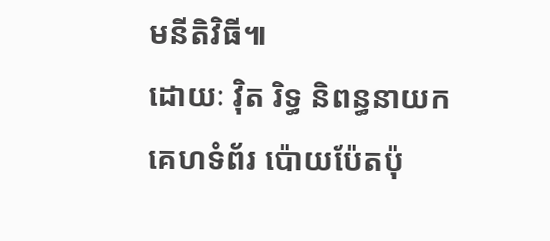មនីតិវិធី៕
ដោយៈ វ៉ិត រិទ្ធ និពន្ធនាយក
គេហទំព័រ ប៉ោយប៉ែតប៉ុ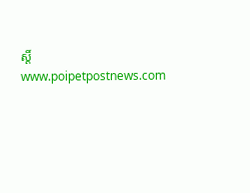ស្តិ៍
www.poipetpostnews.com